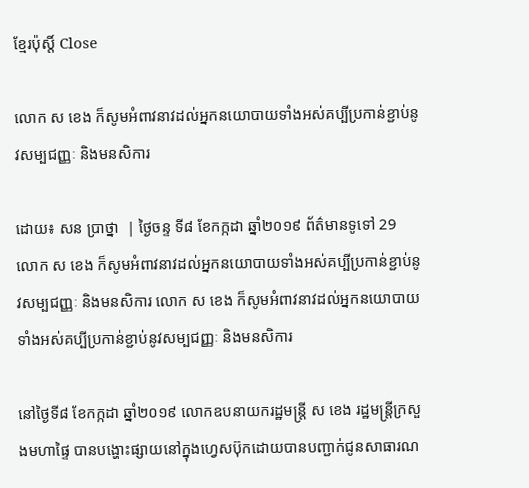ខ្មែរប៉ុស្ដិ៍ Close

លោក ស ខេង ក៏សូមអំពាវនាវដល់អ្នកនយោបាយទាំងអស់គប្បីប្រកាន់ខ្ជាប់នូវសម្បជញ្ញៈ និងមនសិការ

ដោយ៖ សន ប្រាថ្នា  | ថ្ងៃចន្ទ ទី៨ ខែកក្កដា ឆ្នាំ២០១៩ ព័ត៌មានទូទៅ 29
លោក ស ខេង ក៏សូមអំពាវនាវដល់អ្នកនយោបាយទាំងអស់គប្បីប្រកាន់ខ្ជាប់នូវសម្បជញ្ញៈ និងមនសិការ លោក ស ខេង ក៏សូមអំពាវនាវដល់អ្នកនយោបាយទាំងអស់គប្បីប្រកាន់ខ្ជាប់នូវសម្បជញ្ញៈ និងមនសិការ

នៅថ្ងៃទី៨ ខែកក្កដា ឆ្នាំ២០១៩ លោកឧបនាយករដ្ឋមន្រ្តី ស ខេង រដ្ឋមន្រ្តីក្រសួងមហាផ្ទៃ បានបង្ហោះផ្សាយនៅក្នុងហ្វេសប៊ុកដោយបានបញ្ជាក់ជូនសាធារណ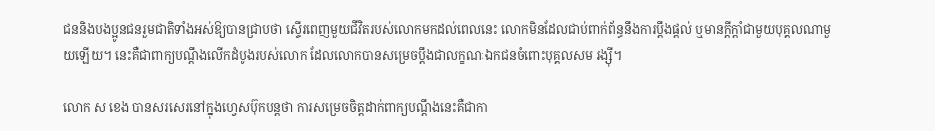ជននិងបងប្អូនជនរួមជាតិទាំងអស់ឱ្យបានជ្រាបថា ស្ទើរពេញមួយជីវិតរបស់លោកមកដល់ពេលនេះ លោកមិនដែលជាប់ពាក់ព័ន្ធនឹងការប្តឹងផ្តល់ ឬមានក្តីក្តាំជាមួយបុគ្គលណាមួយឡើយ។ នេះគឺជាពាក្យបណ្ដឹងលើកដំបូងរបស់លោក ដែលលោកបានសម្រេចប្ដឹងជាលក្ខណៈឯកជនចំពោះបុគ្គលសម រង្ស៊ី។

លោក ស ខេង បានសរសេរនៅក្នុងហ្វេសប៊ុកបន្តថា ការសម្រេចចិត្តដាក់ពាក្យបណ្តឹងនេះគឺជាកា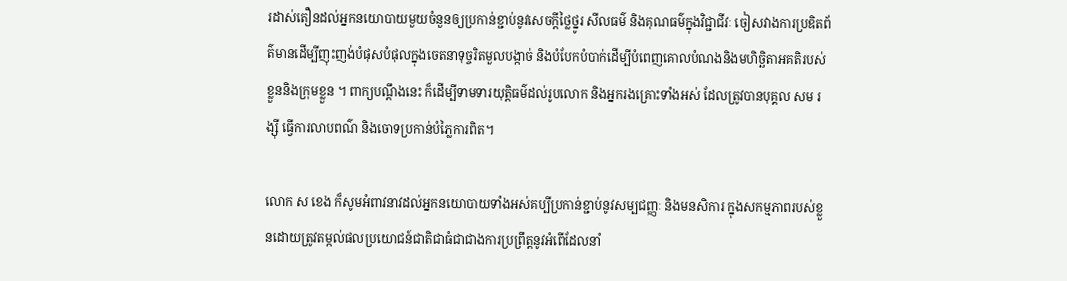រដាស់តឿនដល់អ្នកនយោបាយមួយចំនួនឲ្យប្រកាន់ខ្ជាប់នូវសេចក្តីថ្លៃថ្នូរ សីលធម៌ និងគុណធម៌ក្នុងវិជ្ជាជីវៈ ចៀសវាងការប្រឌិតព័ត៌មានដើម្បីញុះញង់បំផុសបំផុលក្នុងចេតនាទុច្ចរិតមួលបង្កាច់ និងបំបែកបំបាក់ដើម្បីបំពេញគោលបំណងនិងមហិច្ឆិតាអគតិរបស់ខ្លួននិងក្រុមខ្លួន ។ ពាក្យបណ្តឹងនេះ ក៏ដើម្បីទាមទារយុត្តិធម៌ដល់រូបលោក និងអ្នករងគ្រោះទាំងអស់ ដែលត្រូវបានបុគ្គល សម រង្ស៊ី ធ្វើការលាបពណ៌ និងចោទប្រកាន់បំភ្លៃការពិត។

លោក ស ខេង ក៏សូមអំពាវនាវដល់អ្នកនយោបាយទាំងអស់គប្បីប្រកាន់ខ្ជាប់នូវសម្បជញ្ញៈ និងមនសិការ ក្នុងសកម្មភាពរបស់ខ្លួនដោយត្រូវតម្កល់ផលប្រយោជន៍ជាតិជាធំជាជាងការប្រព្រឹត្តនូវអំពើដែលនាំ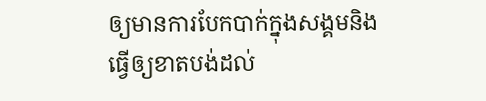ឲ្យមានការបែកបាក់ក្នុងសង្គមនិងធ្វើឲ្យខាតបង់ដល់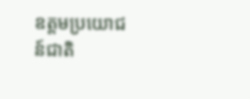ឧត្តមប្រយោជន៍ជាតិ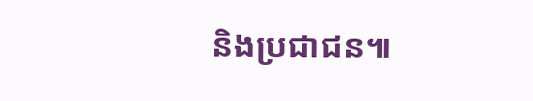និងប្រជាជន៕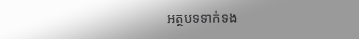អត្ថបទទាក់ទង